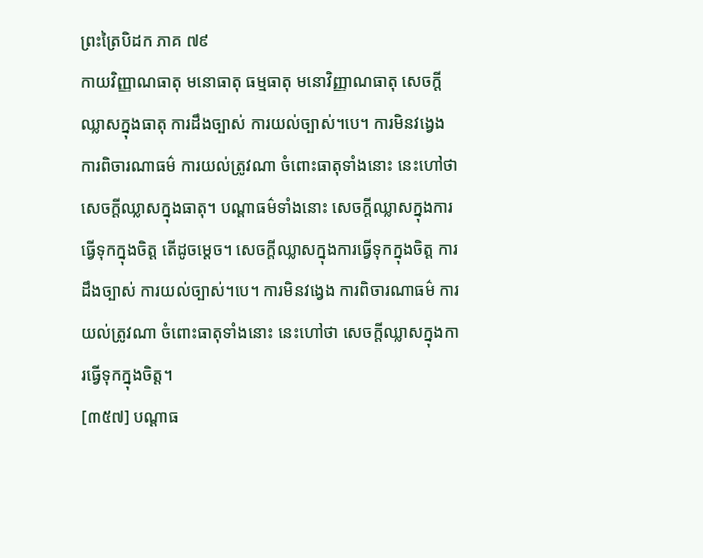ព្រះត្រៃបិដក ភាគ ៧៩
កាយវិញ្ញាណធាតុ មនោធាតុ ធម្មធាតុ មនោវិញ្ញាណធាតុ សេចក្តីឈ្លាសក្នុងធាតុ ការដឹងច្បាស់ ការយល់ច្បាស់។បេ។ ការមិនវង្វេង ការពិចារណាធម៌ ការយល់ត្រូវណា ចំពោះធាតុទាំងនោះ នេះហៅថា សេចក្តីឈ្លាសក្នុងធាតុ។ បណ្តាធម៌ទាំងនោះ សេចក្តីឈ្លាសក្នុងការធ្វើទុកក្នុងចិត្ត តើដូចម្តេច។ សេចក្តីឈ្លាសក្នុងការធ្វើទុកក្នុងចិត្ត ការដឹងច្បាស់ ការយល់ច្បាស់។បេ។ ការមិនវង្វេង ការពិចារណាធម៌ ការយល់ត្រូវណា ចំពោះធាតុទាំងនោះ នេះហៅថា សេចក្តីឈ្លាសក្នុងការធ្វើទុកក្នុងចិត្ត។
[៣៥៧] បណ្តាធ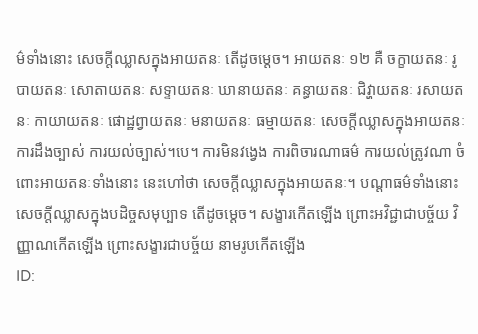ម៌ទាំងនោះ សេចក្តីឈ្លាសក្នុងអាយតនៈ តើដូចម្តេច។ អាយតនៈ ១២ គឺ ចក្ខាយតនៈ រូបាយតនៈ សោតាយតនៈ សទ្ទាយតនៈ ឃានាយតនៈ គន្ធាយតនៈ ជិវ្ហាយតនៈ រសាយតនៈ កាយាយតនៈ ផោដ្ឋព្វាយតនៈ មនាយតនៈ ធម្មាយតនៈ សេចក្តីឈ្លាសក្នុងអាយតនៈ ការដឹងច្បាស់ ការយល់ច្បាស់។បេ។ ការមិនវង្វេង ការពិចារណាធម៌ ការយល់ត្រូវណា ចំពោះអាយតនៈទាំងនោះ នេះហៅថា សេចក្តីឈ្លាសក្នុងអាយតនៈ។ បណ្តាធម៌ទាំងនោះ សេចក្តីឈ្លាសក្នុងបដិច្ចសមុប្បាទ តើដូចម្តេច។ សង្ខារកើតឡើង ព្រោះអវិជ្ជាជាបច្ច័យ វិញ្ញាណកើតឡើង ព្រោះសង្ខារជាបច្ច័យ នាមរូបកើតឡើង
ID: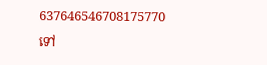637646546708175770
ទៅ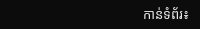កាន់ទំព័រ៖